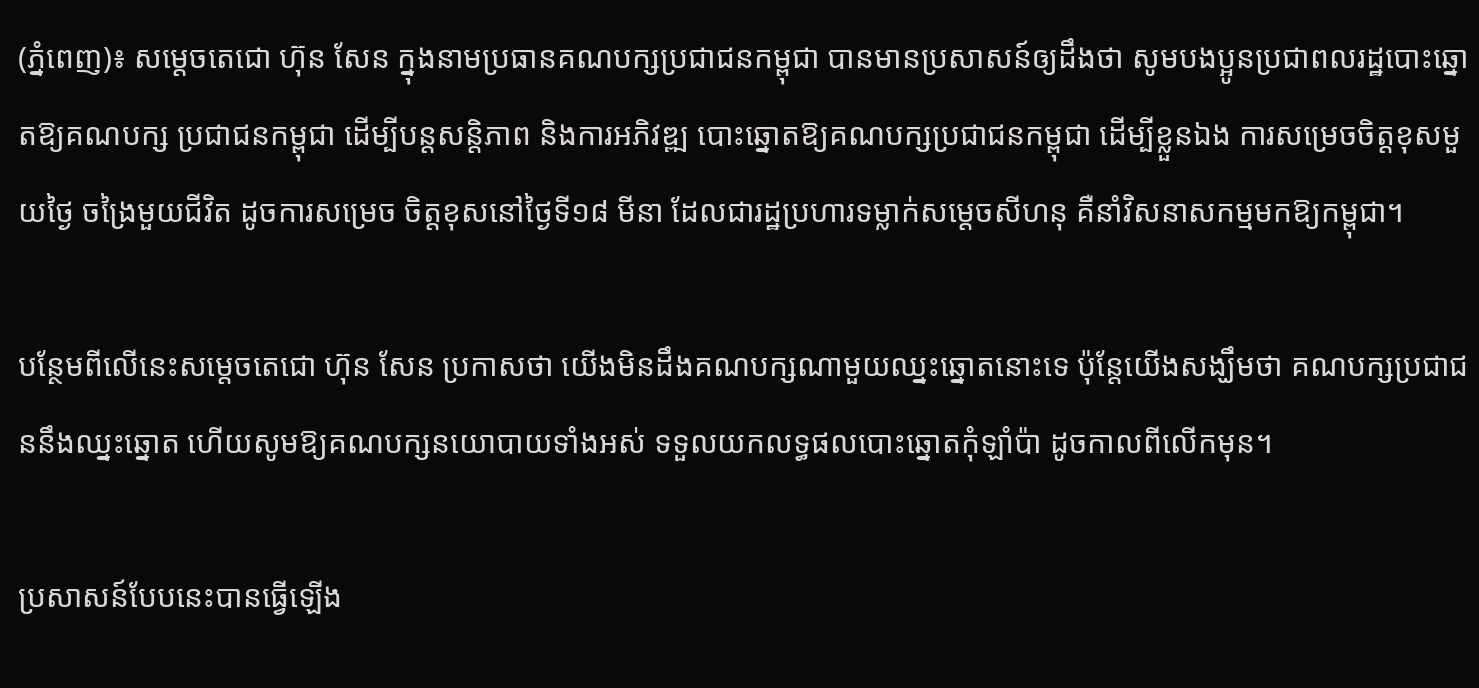(ភ្នំពេញ)៖ សម្តេចតេជោ ហ៊ុន សែន ក្នុងនាមប្រធានគណបក្សប្រជាជនកម្ពុជា បានមានប្រសាសន៍ឲ្យដឹងថា សូមបងប្អូនប្រជាពលរដ្ឋបោះឆ្នោតឱ្យគណបក្ស ប្រជាជនកម្ពុជា ដើម្បីបន្តសន្តិភាព និងការអភិវឌ្ឍ បោះឆ្នោតឱ្យគណបក្សប្រជាជនកម្ពុជា ដើម្បីខ្លួនឯង ការសម្រេចចិត្តខុសមួយថ្ងៃ ចង្រៃមួយជីវិត ដូចការសម្រេច ចិត្តខុសនៅថ្ងៃទី១៨ មីនា ដែលជារដ្ឋប្រហារទម្លាក់សម្តេចសីហនុ គឺនាំវិសនាសកម្មមកឱ្យកម្ពុជា។

បន្ថែមពីលើនេះសម្តេចតេជោ ហ៊ុន សែន ប្រកាសថា យើងមិនដឹងគណបក្សណាមួយឈ្នះឆ្នោតនោះទេ ប៉ុន្តែយើងសង្ឃឹមថា គណបក្សប្រជាជននឹងឈ្នះឆ្នោត ហើយសូមឱ្យគណបក្សនយោបាយទាំងអស់ ទទួលយកលទ្ធផលបោះឆ្នោតកុំឡាំប៉ា ដូចកាលពីលើកមុន។

ប្រសាសន៍បែបនេះបានធ្វើឡើង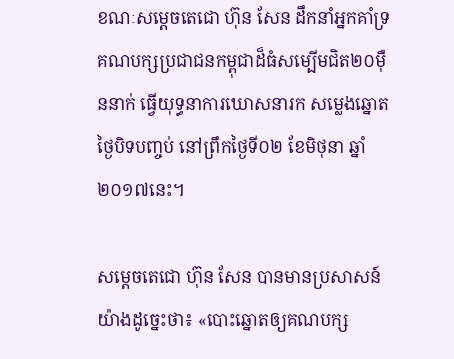ខណៈសម្តេចតេជោ ហ៊ុន សែន ដឹកនាំអ្នកគាំទ្រគណបក្សប្រជាជនកម្ពុជាដ៏ធំសម្បើមជិត២០ម៉ឺននាក់ ធ្វើយុទ្ធនាការឃោសនារក សម្លេងឆ្នោតថ្ងៃបិទបញ្ចប់ នៅព្រឹកថ្ងៃទី០២ ខែមិថុនា ឆ្នាំ២០១៧នេះ។

សម្តេចតេជោ ហ៊ុន សែន បានមានប្រសាសន៍យ៉ាងដូច្នេះថា៖ «បោះឆ្នោតឲ្យគណបក្ស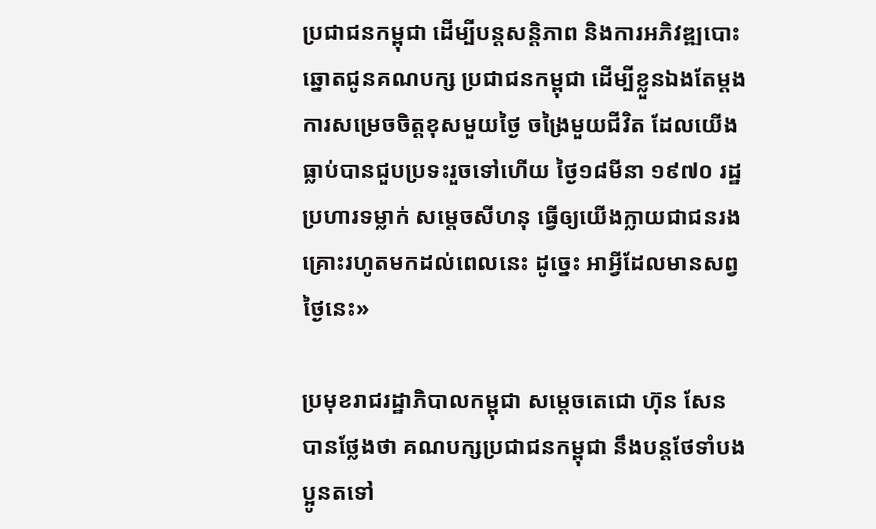ប្រជាជនកម្ពុជា ដើម្បីបន្តសន្តិភាព និងការអភិវឌ្ឍបោះឆ្នោតជូនគណបក្ស ប្រជាជនកម្ពុជា ដើម្បីខ្លួនឯងតែម្តង ការសម្រេចចិត្តខុសមួយថ្ងៃ ចង្រៃមួយជីវិត ដែលយើងធ្លាប់បានជួបប្រទះរួចទៅហើយ ថ្ងៃ១៨មីនា ១៩៧០ រដ្ឋប្រហារទម្លាក់ សម្តេចសីហនុ ធ្វើឲ្យយើងក្លាយជាជនរងគ្រោះរហូតមកដល់ពេលនេះ ដូច្នេះ អាអ្វីដែលមានសព្វថ្ងៃនេះ»

ប្រមុខរាជរដ្ឋាភិបាលកម្ពុជា សម្តេចតេជោ ហ៊ុន សែន បានថ្លែងថា គណបក្សប្រជាជនកម្ពុជា នឹងបន្តថែទាំបងប្អូនតទៅ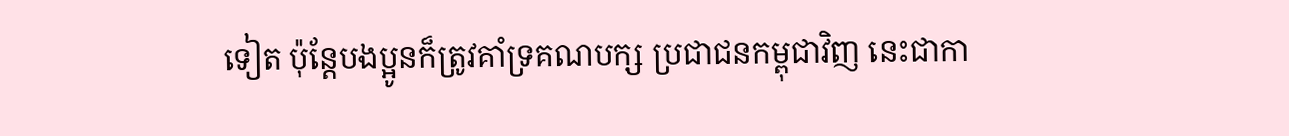ទៀត ប៉ុន្តែបងប្អូនក៏ត្រូវគាំទ្រគណបក្ស ប្រជាជនកម្ពុជាវិញ នេះជាកា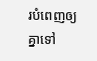របំពេញឲ្យគ្នាទៅ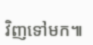វិញទៅមក៕